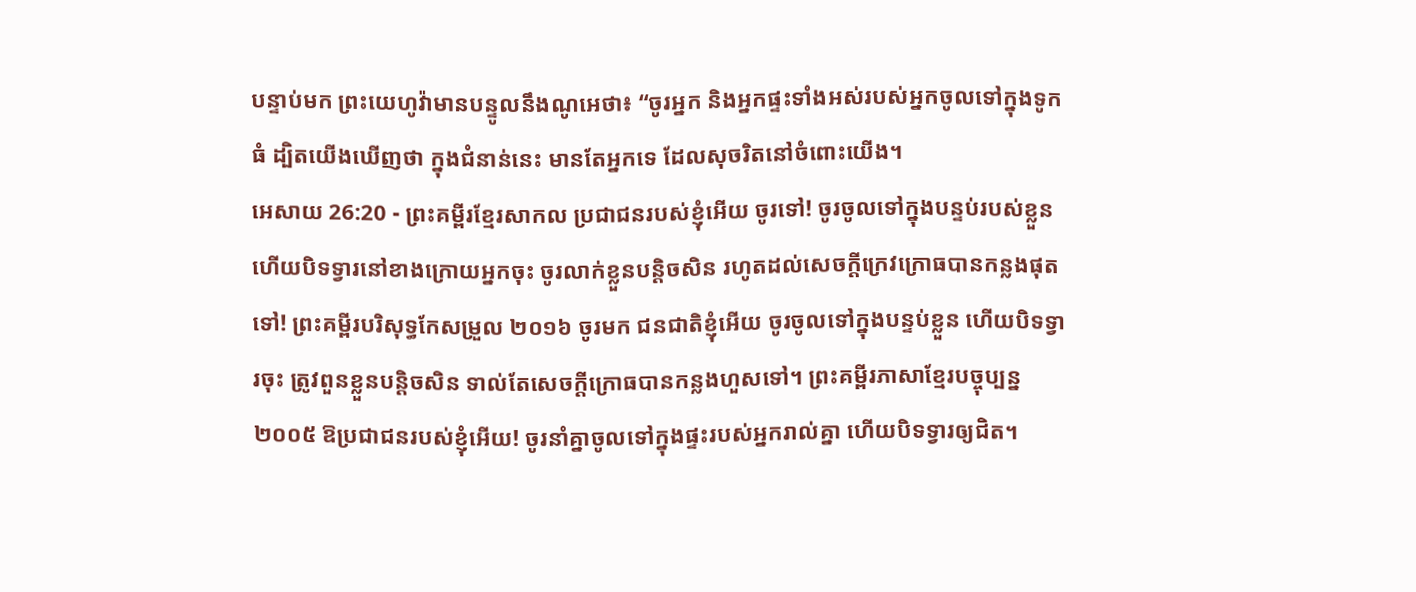បន្ទាប់មក ព្រះយេហូវ៉ាមានបន្ទូលនឹងណូអេថា៖ “ចូរអ្នក និងអ្នកផ្ទះទាំងអស់របស់អ្នកចូលទៅក្នុងទូកធំ ដ្បិតយើងឃើញថា ក្នុងជំនាន់នេះ មានតែអ្នកទេ ដែលសុចរិតនៅចំពោះយើង។
អេសាយ 26:20 - ព្រះគម្ពីរខ្មែរសាកល ប្រជាជនរបស់ខ្ញុំអើយ ចូរទៅ! ចូរចូលទៅក្នុងបន្ទប់របស់ខ្លួន ហើយបិទទ្វារនៅខាងក្រោយអ្នកចុះ ចូរលាក់ខ្លួនបន្តិចសិន រហូតដល់សេចក្ដីក្រេវក្រោធបានកន្លងផុតទៅ! ព្រះគម្ពីរបរិសុទ្ធកែសម្រួល ២០១៦ ចូរមក ជនជាតិខ្ញុំអើយ ចូរចូលទៅក្នុងបន្ទប់ខ្លួន ហើយបិទទ្វារចុះ ត្រូវពួនខ្លួនបន្តិចសិន ទាល់តែសេចក្ដីក្រោធបានកន្លងហួសទៅ។ ព្រះគម្ពីរភាសាខ្មែរបច្ចុប្បន្ន ២០០៥ ឱប្រជាជនរបស់ខ្ញុំអើយ! ចូរនាំគ្នាចូលទៅក្នុងផ្ទះរបស់អ្នករាល់គ្នា ហើយបិទទ្វារឲ្យជិត។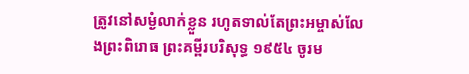ត្រូវនៅសម្ងំលាក់ខ្លួន រហូតទាល់តែព្រះអម្ចាស់លែងព្រះពិរោធ ព្រះគម្ពីរបរិសុទ្ធ ១៩៥៤ ចូរម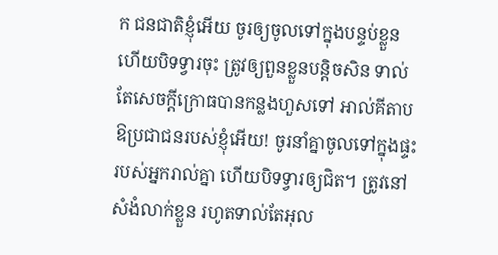ក ជនជាតិខ្ញុំអើយ ចូរឲ្យចូលទៅក្នុងបន្ទប់ខ្លួន ហើយបិទទ្វារចុះ ត្រូវឲ្យពួនខ្លួនបន្តិចសិន ទាល់តែសេចក្ដីក្រោធបានកន្លងហួសទៅ អាល់គីតាប ឱប្រជាជនរបស់ខ្ញុំអើយ! ចូរនាំគ្នាចូលទៅក្នុងផ្ទះរបស់អ្នករាល់គ្នា ហើយបិទទ្វារឲ្យជិត។ ត្រូវនៅសំងំលាក់ខ្លួន រហូតទាល់តែអុល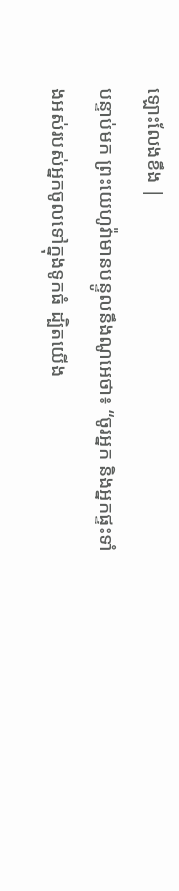ឡោះលែងខឹង |
បន្ទាប់មក ព្រះយេហូវ៉ាមានបន្ទូលនឹងណូអេថា៖ “ចូរអ្នក និងអ្នកផ្ទះទាំងអស់របស់អ្នកចូលទៅក្នុងទូកធំ ដ្បិតយើង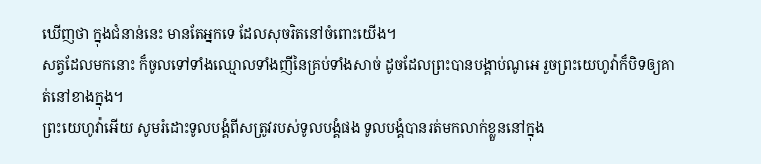ឃើញថា ក្នុងជំនាន់នេះ មានតែអ្នកទេ ដែលសុចរិតនៅចំពោះយើង។
សត្វដែលមកនោះ ក៏ចូលទៅទាំងឈ្មោលទាំងញីនៃគ្រប់ទាំងសាច់ ដូចដែលព្រះបានបង្គាប់ណូអេ រួចព្រះយេហូវ៉ាក៏បិទឲ្យគាត់នៅខាងក្នុង។
ព្រះយេហូវ៉ាអើយ សូមរំដោះទូលបង្គំពីសត្រូវរបស់ទូលបង្គំផង ទូលបង្គំបានរត់មកលាក់ខ្លួននៅក្នុង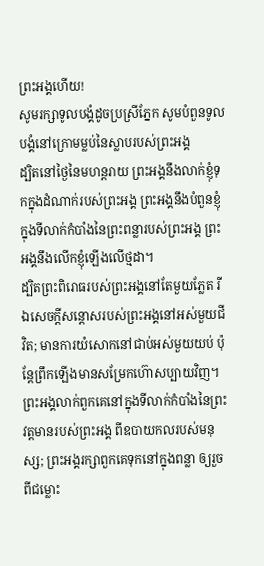ព្រះអង្គហើយ!
សូមរក្សាទូលបង្គំដូចប្រស្រីភ្នែក សូមបំពួនទូលបង្គំនៅក្រោមម្លប់នៃស្លាបរបស់ព្រះអង្គ
ដ្បិតនៅថ្ងៃនៃមហន្តរាយ ព្រះអង្គនឹងលាក់ខ្ញុំទុកក្នុងដំណាក់របស់ព្រះអង្គ ព្រះអង្គនឹងបំពួនខ្ញុំក្នុងទីលាក់កំបាំងនៃព្រះពន្លារបស់ព្រះអង្គ ព្រះអង្គនឹងលើកខ្ញុំឡើងលើថ្មដា។
ដ្បិតព្រះពិរោធរបស់ព្រះអង្គនៅតែមួយភ្លែត រីឯសេចក្ដីសន្ដោសរបស់ព្រះអង្គនៅអស់មួយជីវិត; មានការយំសោកនៅជាប់អស់មួយយប់ ប៉ុន្តែព្រឹកឡើងមានសម្រែកហ៊ោសប្បាយវិញ។
ព្រះអង្គលាក់ពួកគេនៅក្នុងទីលាក់កំបាំងនៃព្រះវត្តមានរបស់ព្រះអង្គ ពីឧបាយកលរបស់មនុស្ស; ព្រះអង្គរក្សាពួកគេទុកនៅក្នុងពន្លា ឲ្យរួចពីជម្លោះ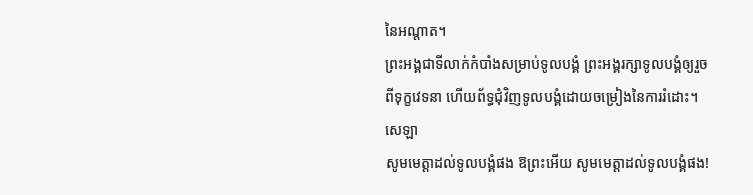នៃអណ្ដាត។
ព្រះអង្គជាទីលាក់កំបាំងសម្រាប់ទូលបង្គំ ព្រះអង្គរក្សាទូលបង្គំឲ្យរួចពីទុក្ខវេទនា ហើយព័ទ្ធជុំវិញទូលបង្គំដោយចម្រៀងនៃការរំដោះ។ សេឡា
សូមមេត្តាដល់ទូលបង្គំផង ឱព្រះអើយ សូមមេត្តាដល់ទូលបង្គំផង!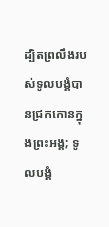ដ្បិតព្រលឹងរបស់ទូលបង្គំបានជ្រកកោនក្នុងព្រះអង្គ; ទូលបង្គំ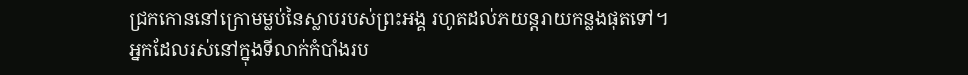ជ្រកកោននៅក្រោមម្លប់នៃស្លាបរបស់ព្រះអង្គ រហូតដល់ភយន្តរាយកន្លងផុតទៅ។
អ្នកដែលរស់នៅក្នុងទីលាក់កំបាំងរប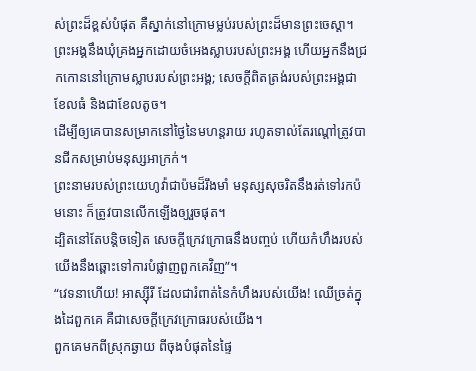ស់ព្រះដ៏ខ្ពស់បំផុត គឺស្នាក់នៅក្រោមម្លប់របស់ព្រះដ៏មានព្រះចេស្ដា។
ព្រះអង្គនឹងឃុំគ្រងអ្នកដោយចំអេងស្លាបរបស់ព្រះអង្គ ហើយអ្នកនឹងជ្រកកោននៅក្រោមស្លាបរបស់ព្រះអង្គ; សេចក្ដីពិតត្រង់របស់ព្រះអង្គជាខែលធំ និងជាខែលតូច។
ដើម្បីឲ្យគេបានសម្រាកនៅថ្ងៃនៃមហន្តរាយ រហូតទាល់តែរណ្ដៅត្រូវបានជីកសម្រាប់មនុស្សអាក្រក់។
ព្រះនាមរបស់ព្រះយេហូវ៉ាជាប៉មដ៏រឹងមាំ មនុស្សសុចរិតនឹងរត់ទៅរកប៉មនោះ ក៏ត្រូវបានលើកឡើងឲ្យរួចផុត។
ដ្បិតនៅតែបន្តិចទៀត សេចក្ដីក្រេវក្រោធនឹងបញ្ចប់ ហើយកំហឹងរបស់យើងនឹងឆ្ពោះទៅការបំផ្លាញពួកគេវិញ”។
“វេទនាហើយ! អាស្ស៊ីរី ដែលជារំពាត់នៃកំហឹងរបស់យើង! ឈើច្រត់ក្នុងដៃពួកគេ គឺជាសេចក្ដីក្រេវក្រោធរបស់យើង។
ពួកគេមកពីស្រុកឆ្ងាយ ពីចុងបំផុតនៃផ្ទៃ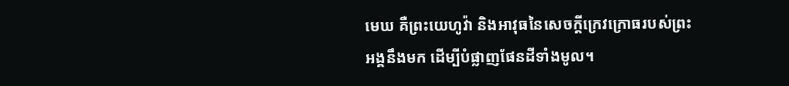មេឃ គឺព្រះយេហូវ៉ា និងអាវុធនៃសេចក្ដីក្រេវក្រោធរបស់ព្រះអង្គនឹងមក ដើម្បីបំផ្លាញផែនដីទាំងមូល។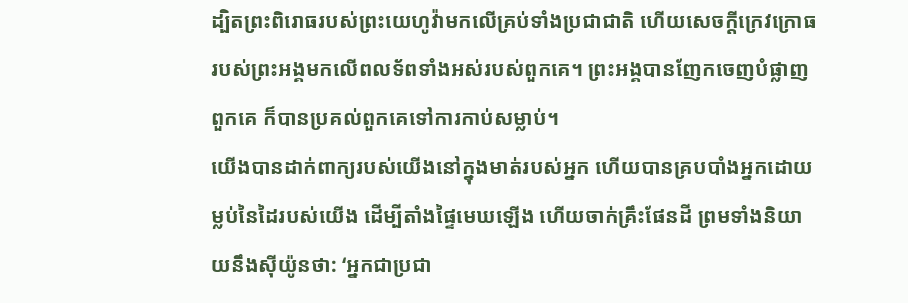ដ្បិតព្រះពិរោធរបស់ព្រះយេហូវ៉ាមកលើគ្រប់ទាំងប្រជាជាតិ ហើយសេចក្ដីក្រេវក្រោធរបស់ព្រះអង្គមកលើពលទ័ពទាំងអស់របស់ពួកគេ។ ព្រះអង្គបានញែកចេញបំផ្លាញពួកគេ ក៏បានប្រគល់ពួកគេទៅការកាប់សម្លាប់។
យើងបានដាក់ពាក្យរបស់យើងនៅក្នុងមាត់របស់អ្នក ហើយបានគ្របបាំងអ្នកដោយម្លប់នៃដៃរបស់យើង ដើម្បីតាំងផ្ទៃមេឃឡើង ហើយចាក់គ្រឹះផែនដី ព្រមទាំងនិយាយនឹងស៊ីយ៉ូនថា: ‘អ្នកជាប្រជា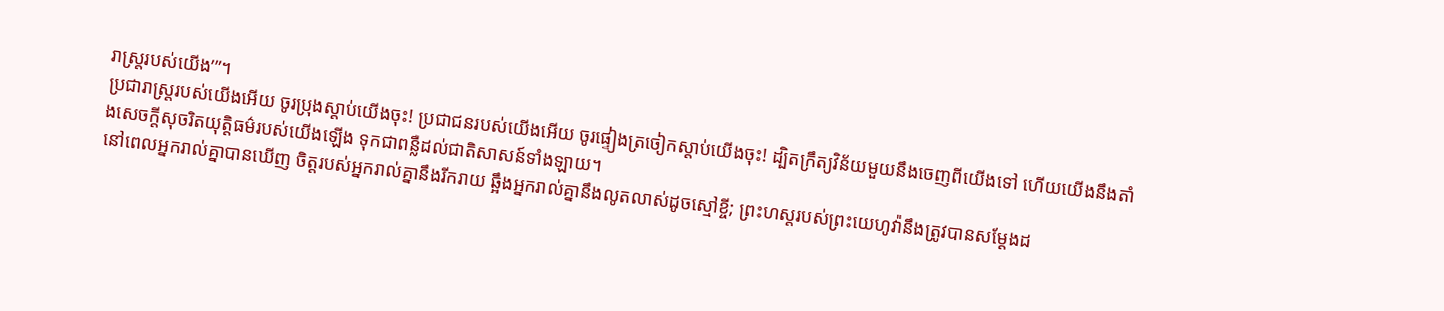រាស្ត្ររបស់យើង’”។
ប្រជារាស្ត្ររបស់យើងអើយ ចូរប្រុងស្ដាប់យើងចុះ! ប្រជាជនរបស់យើងអើយ ចូរផ្ទៀងត្រចៀកស្ដាប់យើងចុះ! ដ្បិតក្រឹត្យវិន័យមួយនឹងចេញពីយើងទៅ ហើយយើងនឹងតាំងសេចក្ដីសុចរិតយុត្តិធម៌របស់យើងឡើង ទុកជាពន្លឺដល់ជាតិសាសន៍ទាំងឡាយ។
នៅពេលអ្នករាល់គ្នាបានឃើញ ចិត្តរបស់អ្នករាល់គ្នានឹងរីករាយ ឆ្អឹងអ្នករាល់គ្នានឹងលូតលាស់ដូចស្មៅខ្ចី; ព្រះហស្តរបស់ព្រះយេហូវ៉ានឹងត្រូវបានសម្ដែងដ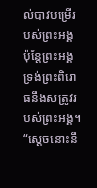ល់បាវបម្រើរបស់ព្រះអង្គ ប៉ុន្តែព្រះអង្គទ្រង់ព្រះពិរោធនឹងសត្រូវរបស់ព្រះអង្គ។
“ស្ដេចនោះនឹ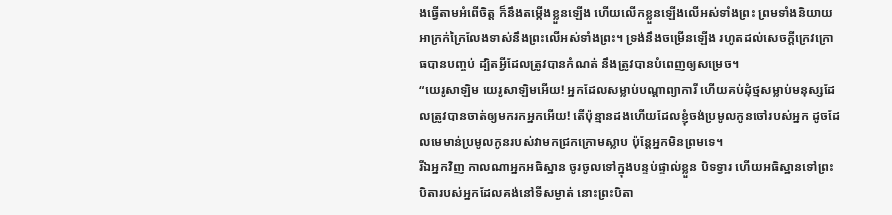ងធ្វើតាមអំពើចិត្ត ក៏នឹងតម្កើងខ្លួនឡើង ហើយលើកខ្លួនឡើងលើអស់ទាំងព្រះ ព្រមទាំងនិយាយអាក្រក់ក្រៃលែងទាស់នឹងព្រះលើអស់ទាំងព្រះ។ ទ្រង់នឹងចម្រើនឡើង រហូតដល់សេចក្ដីក្រេវក្រោធបានបញ្ចប់ ដ្បិតអ្វីដែលត្រូវបានកំណត់ នឹងត្រូវបានបំពេញឲ្យសម្រេច។
“យេរូសាឡិម យេរូសាឡិមអើយ! អ្នកដែលសម្លាប់បណ្ដាព្យាការី ហើយគប់ដុំថ្មសម្លាប់មនុស្សដែលត្រូវបានចាត់ឲ្យមករកអ្នកអើយ! តើប៉ុន្មានដងហើយដែលខ្ញុំចង់ប្រមូលកូនចៅរបស់អ្នក ដូចដែលមេមាន់ប្រមូលកូនរបស់វាមកជ្រកក្រោមស្លាប ប៉ុន្តែអ្នកមិនព្រមទេ។
រីឯអ្នកវិញ កាលណាអ្នកអធិស្ឋាន ចូរចូលទៅក្នុងបន្ទប់ផ្ទាល់ខ្លួន បិទទ្វារ ហើយអធិស្ឋានទៅព្រះបិតារបស់អ្នកដែលគង់នៅទីសម្ងាត់ នោះព្រះបិតា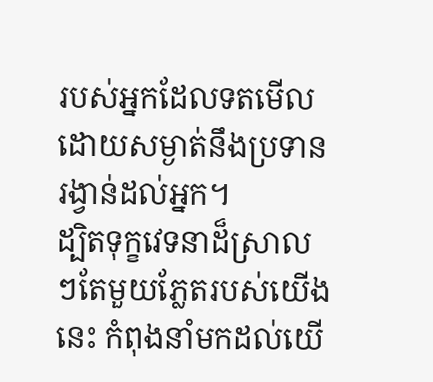របស់អ្នកដែលទតមើលដោយសម្ងាត់នឹងប្រទានរង្វាន់ដល់អ្នក។
ដ្បិតទុក្ខវេទនាដ៏ស្រាលៗតែមួយភ្លែតរបស់យើងនេះ កំពុងនាំមកដល់យើ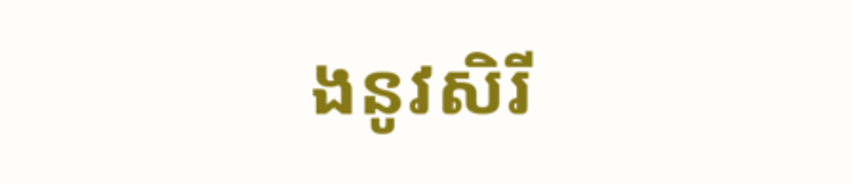ងនូវសិរី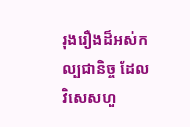រុងរឿងដ៏អស់កល្បជានិច្ច ដែលវិសេសហួ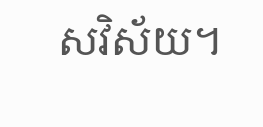សវិស័យ។